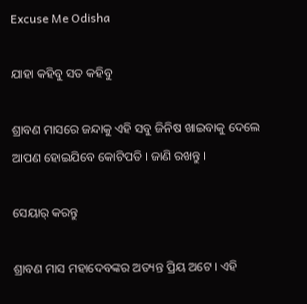Excuse Me Odisha

ଯାହା କହିବୁ ସତ କହିବୁ

ଶ୍ରାବଣ ମାସରେ ଜନ୍ଦାକୁ ଏହି ସବୁ ଜିନିଷ ଖାଇବାକୁ ଦେଲେ ଆପଣ ହୋଇଯିବେ କୋଟିପତି । ଜାଣି ରଖନ୍ତୁ ।

ସେୟାର୍ କରନ୍ତୁ

ଶ୍ରାବଣ ମାସ ମହାଦେବଙ୍କର ଅତ୍ୟନ୍ତ ପ୍ରିୟ ଅଟେ । ଏହି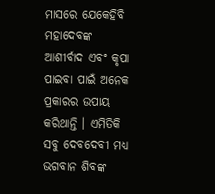ମାସରେ ଯେକେହିବି ମହାଦେବଙ୍କ ଆଶୀର୍ବାଦ ଏବଂ କୃପା ପାଇବା ପାଇଁ ଅନେକ ପ୍ରକାରର ଉପାୟ କରିଥାନ୍ତି । ଏମିତିକି ସବୁ ଦେବଦେବୀ ମଧ୍ୟ ଭଗବାନ ଶିବଙ୍କ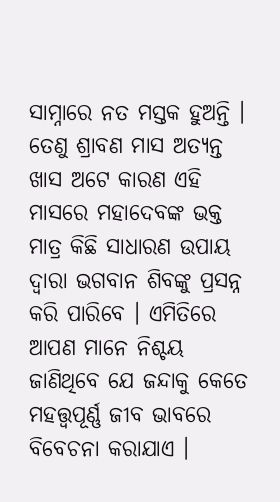ସାମ୍ନାରେ ନତ ମସ୍ତକ ହୁଅନ୍ତି । ତେଣୁ ଶ୍ରାବଣ ମାସ ଅତ୍ୟନ୍ତ ଖାସ ଅଟେ କାରଣ ଏହି ମାସରେ ମହାଦେବଙ୍କ ଭକ୍ତ ମାତ୍ର କିଛି ସାଧାରଣ ଉପାୟ ଦ୍ୱାରା ଭଗବାନ ଶିବଙ୍କୁ ପ୍ରସନ୍ନ କରି ପାରିବେ । ଏମିତିରେ ଆପଣ ମାନେ ନିଶ୍ଚୟ ଜାଣିଥିବେ ଯେ ଜନ୍ଦାକୁ କେତେ ମହତ୍ତ୍ୱପୂର୍ଣ୍ଣ ଜୀବ ଭାବରେ ବିବେଚନା କରାଯାଏ ।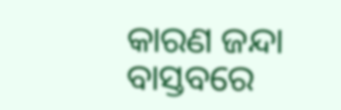କାରଣ ଜନ୍ଦା ବାସ୍ତବରେ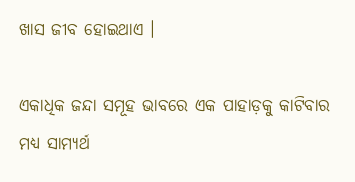ଖାସ ଜୀବ ହୋଇଥାଏ ।

ଏକାଧିକ ଜନ୍ଦା ସମୂହ ଭାବରେ ଏକ ପାହାଡ଼କୁ କାଟିବାର ମଧ୍ୟ ସାମ୍ୟର୍ଥ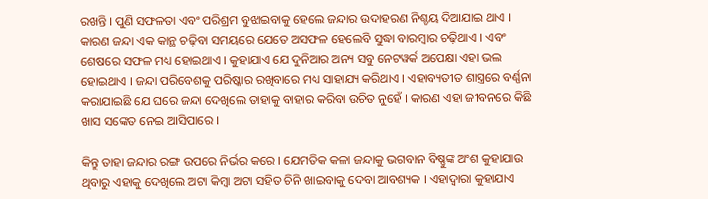ରଖନ୍ତି । ପୁଣି ସଫଳତା ଏବଂ ପରିଶ୍ରମ ବୁଝାଇବାକୁ ହେଲେ ଜନ୍ଦାର ଉଦାହରଣ ନିଶ୍ଚୟ ଦିଆଯାଇ ଥାଏ । କାରଣ ଜନ୍ଦା ଏକ କାନ୍ଥ ଚଢ଼ିବା ସମୟରେ ଯେତେ ଅସଫଳ ହେଲେବି ସୁଦ୍ଧା ବାରମ୍ବାର ଚଢ଼ିଥାଏ । ଏବଂ ଶେଷରେ ସଫଳ ମଧ୍ୟ ହୋଇଥାଏ । କୁହାଯାଏ ଯେ ଦୁନିଆର ଅନ୍ୟ ସବୁ ନେଟୱର୍କ ଅପେକ୍ଷା ଏହା ଭଲ ହୋଇଥାଏ । ଜନ୍ଦା ପରିବେଶକୁ ପରିଷ୍କାର ରଖିବାରେ ମଧ୍ୟ ସାହାଯ୍ୟ କରିଥାଏ । ଏହାବ୍ୟତୀତ ଶାସ୍ତ୍ରରେ ବର୍ଣ୍ଣନା କରାଯାଇଛି ଯେ ଘରେ ଜନ୍ଦା ଦେଖିଲେ ତାହାକୁ ବାହାର କରିବା ଉଚିତ ନୁହେଁ । କାରଣ ଏହା ଜୀବନରେ କିଛି ଖାସ ସଙ୍କେତ ନେଇ ଆସିପାରେ ।

କିନ୍ତୁ ତାହା ଜନ୍ଦାର ରଙ୍ଗ ଉପରେ ନିର୍ଭର କରେ । ଯେମତିକ କଳା ଜନ୍ଦାକୁ ଭଗବାନ ବିଷ୍ଣୁଙ୍କ ଅଂଶ କୁହାଯାଉ ଥିବାରୁ ଏହାକୁ ଦେଖିଲେ ଅଟା କିମ୍ବା ଅଟା ସହିତ ଚିନି ଖାଇବାକୁ ଦେବା ଆବଶ୍ୟକ । ଏହାଦ୍ବାରା କୁହାଯାଏ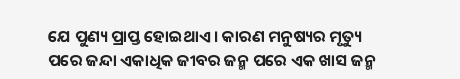ଯେ ପୁଣ୍ୟ ପ୍ରାପ୍ତ ହୋଇଥାଏ । କାରଣ ମନୁଷ୍ୟର ମୃତ୍ୟୁ ପରେ ଜନ୍ଦା ଏକାଧିକ ଜୀବର ଜନ୍ମ ପରେ ଏକ ଖାସ ଜନ୍ମ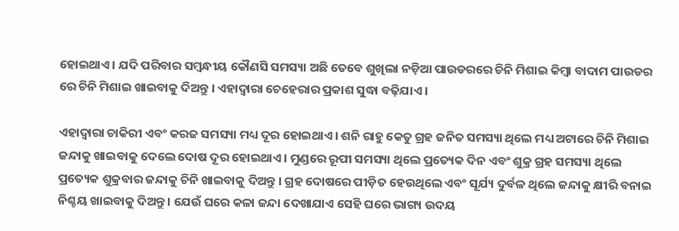ହୋଇଥାଏ । ଯଦି ପରିବାର ସମ୍ବନ୍ଧୀୟ କୌଣସି ସମସ୍ୟା ଅଛି ତେବେ ଶୁଖିଲା ନଡ଼ିଆ ପାଉଡରରେ ଚିନି ମିଶାଇ କିମ୍ବା ବାଦାମ ପାଉଡର ରେ ଚିନି ମିଶାଇ ଖାଇବାକୁ ଦିଅନ୍ତୁ । ଏହାଦ୍ବାରା ଚେହେରାର ପ୍ରକାଶ ସୁଦ୍ଧା ବଢ଼ିଯାଏ ।

ଏହାଦ୍ବାରା ଚାକିରୀ ଏବଂ କରଜ ସମସ୍ୟା ମଧ୍ୟ ଦୂର ହୋଇଥାଏ । ଶନି ରାହୁ କେତୁ ଗ୍ରହ ଜନିତ ସମସ୍ୟା ଥିଲେ ମଧ୍ୟ ଅଟାରେ ଚିନି ମିଶାଇ ଜନ୍ଦାକୁ ଖାଇବାକୁ ଦେଲେ ଦୋଷ ଦୂର ହୋଇଥାଏ । ମୁଣ୍ଡରେ ରୂପୀ ସମସ୍ୟା ଥିଲେ ପ୍ରତ୍ୟେକ ଦିନ ଏବଂ ଶୁକ୍ର ଗ୍ରହ ସମସ୍ୟା ଥିଲେ ପ୍ରତ୍ୟେକ ଶୁକ୍ରବାର ଜନ୍ଦାକୁ ଚିନି ଖାଇବାକୁ ଦିଅନ୍ତୁ । ଗ୍ରହ ଦୋଷରେ ପୀଡ଼ିତ ହେଉଥିଲେ ଏବଂ ସୂର୍ଯ୍ୟ ଦୁର୍ବଳ ଥିଲେ ଜନ୍ଦାକୁ କ୍ଷୀରି ବନାଇ ନିଶ୍ଚୟ ଖାଇବାକୁ ଦିଅନ୍ତୁ । ଯେଉଁ ଘରେ କଳା ଜନ୍ଦା ଦେଖାଯାଏ ସେହି ଘରେ ଭାଗ୍ୟ ଉଦୟ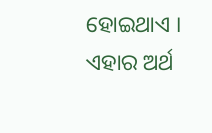ହୋଇଥାଏ । ଏହାର ଅର୍ଥ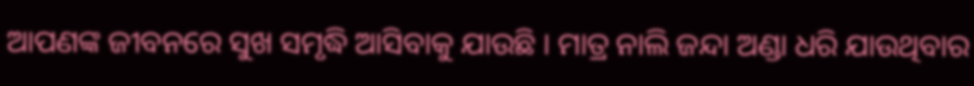ଆପଣଙ୍କ ଜୀବନରେ ସୁଖ ସମୃଦ୍ଧି ଆସିବାକୁ ଯାଉଛି । ମାତ୍ର ନାଲି ଜନ୍ଦା ଅଣ୍ଡା ଧରି ଯାଉଥିବାର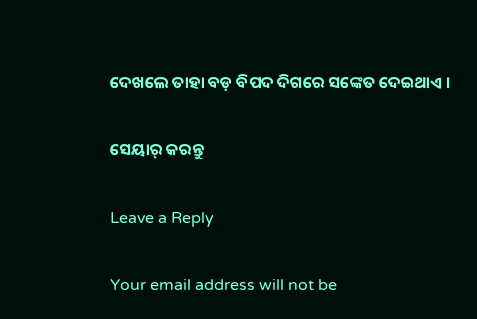ଦେଖଲେ ତାହା ବଡ଼ ବିପଦ ଦିଗରେ ସଙ୍କେତ ଦେଇଥାଏ ।

ସେୟାର୍ କରନ୍ତୁ

Leave a Reply

Your email address will not be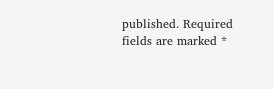published. Required fields are marked *